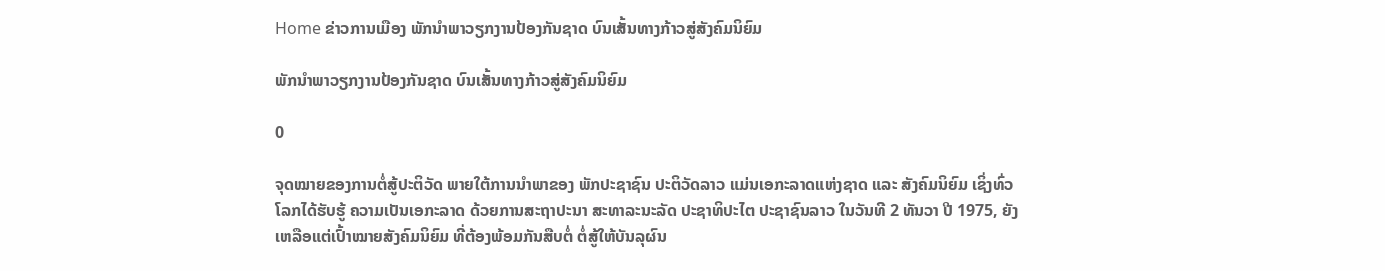Home ຂ່າວການເມືອງ ພັກນຳພາວຽກງານປ້ອງກັນຊາດ ບົນເສັ້ນທາງກ້າວສູ່ສັງຄົມນິຍົມ

ພັກນຳພາວຽກງານປ້ອງກັນຊາດ ບົນເສັ້ນທາງກ້າວສູ່ສັງຄົມນິຍົມ

0

ຈຸດໝາຍຂອງການຕໍ່ສູ້ປະຕິວັດ ພາຍໃຕ້ການນຳພາຂອງ ພັກປະຊາຊົນ ປະຕິວັດລາວ ແມ່ນເອກະລາດແຫ່ງຊາດ ແລະ ສັງຄົມນິຍົມ ເຊິ່ງທົ່ວໂລກໄດ້ຮັບຮູ້ ຄວາມເປັນເອກະລາດ ດ້ວຍການສະຖາປະນາ ສະທາລະນະລັດ ປະຊາທິປະໄຕ ປະຊາຊົນລາວ ໃນວັນທີ 2 ທັນວາ ປີ 1975, ຍັງເຫລືອແຕ່ເປົ້າໝາຍສັງຄົມນິຍົມ ທີ່ຕ້ອງພ້ອມກັນສືບຕໍ່ ຕໍ່ສູ້ໃຫ້ບັນລຸຜົນ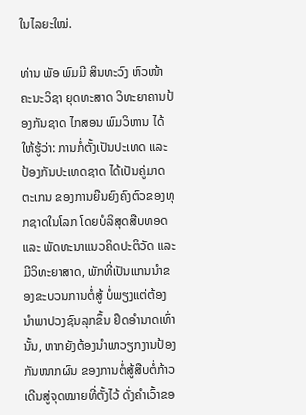ໃນໄລຍະໃໝ່.

ທ່ານ ພັອ ພົມມີ ສິນທະວົງ ຫົວໜ້າຄະນະວິຊາ ຍຸດທະສາດ ວິທະຍາຄານປ້ອງກັນຊາດ ໄກສອນ ພົມວິຫານ ໄດ້ໃຫ້ຮູ້ວ່າ: ການກໍ່ຕັ້ງເປັນປະເທດ ແລະ ປ້ອງກັນປະເທດຊາດ ໄດ້ເປັນຄູ່ມາດຕະເກນ ຂອງການຍືນຍົງຄົງຕົວຂອງທຸກຊາດໃນໂລກ ໂດຍບໍລິສຸດສືບທອດ ແລະ ພັດທະນາແນວຄິດປະຕິວັດ ແລະ ມີວິທະຍາສາດ, ພັກທີ່ເປັນແກນນໍາຂອງຂະບວນການຕໍ່ສູ້ ບໍ່ພຽງແຕ່ຕ້ອງນໍາພາປວງຊົນລຸກຂຶ້ນ ຢຶດອຳນາດເທົ່ານັ້ນ, ຫາກຍັງຕ້ອງນຳພາວຽກງານປ້ອງກັນໜາກຜົນ ຂອງການຕໍ່ສູ້ສືບຕໍ່ກ້າວເດີນສູ່ຈຸດໝາຍທີ່ຕັ້ງໄວ້ ດັ່ງຄຳເວົ້າຂອ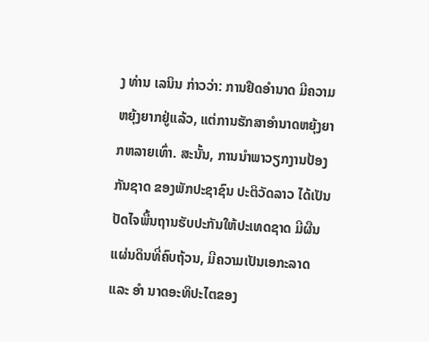ງ ທ່ານ ເລນິນ ກ່າວວ່າ: ການຢຶດອຳນາດ ມີຄວາມຫຍຸ້ງຍາກຢູ່ແລ້ວ, ແຕ່ການຮັກສາອຳນາດຫຍຸ້ງຍາກຫລາຍເທົ່າ. ສະນັ້ນ, ການນຳພາວຽກງານປ້ອງກັນຊາດ ຂອງພັກປະຊາຊົນ ປະຕິວັດລາວ ໄດ້ເປັນປັດໄຈພື້ນຖານຮັບປະກັນໃຫ້ປະເທດຊາດ ມີຜືນແຜ່ນດິນທີ່ຄົບຖ້ວນ, ມີຄວາມເປັນເອກະລາດ ແລະ ອຳ ນາດອະທິປະໄຕຂອງ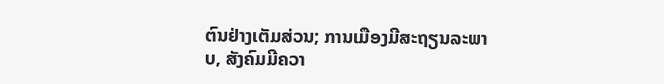ຕົນຢ່າງເຕັມສ່ວນ; ການເມືອງມີສະຖຽນລະພາບ, ສັງຄົມມີຄວາ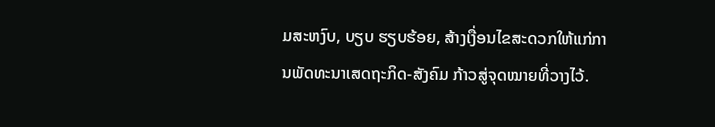ມສະຫງົບ, ບຽບ ຮຽບຮ້ອຍ, ສ້າງເງື່ອນໄຂສະດວກໃຫ້ແກ່ການພັດທະນາເສດຖະກິດ-ສັງຄົມ ກ້າວສູ່ຈຸດໝາຍທີ່ວາງໄວ້.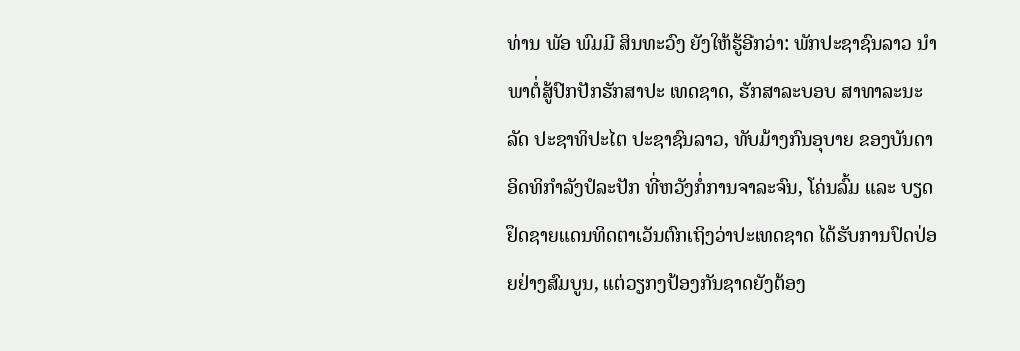ທ່ານ ພັອ ພົມມີ ສິນທະວົງ ຍັງໃຫ້ຮູ້ອີກວ່າ: ພັກປະຊາຊົນລາວ ນໍາພາຕໍ່ສູ້ປົກປັກຮັກສາປະ ເທດຊາດ, ຮັກສາລະບອບ ສາທາລະນະລັດ ປະຊາທິປະໄຕ ປະຊາຊົນລາວ, ທັບມ້າງກົນອຸບາຍ ຂອງບັນດາອິດທິກຳລັງປໍລະປັກ ທີ່ຫວັງກໍ່ການຈາລະຈົນ, ໂຄ່ນລົ້ມ ແລະ ບຽດຢຶດຊາຍແດນທິດຕາເວັນຕົກເຖິງວ່າປະເທດຊາດ ໄດ້ຮັບການປົດປ່ອຍຢ່າງສົມບູນ, ແຕ່ວຽກງປ້ອງກັນຊາດຍັງຕ້ອງ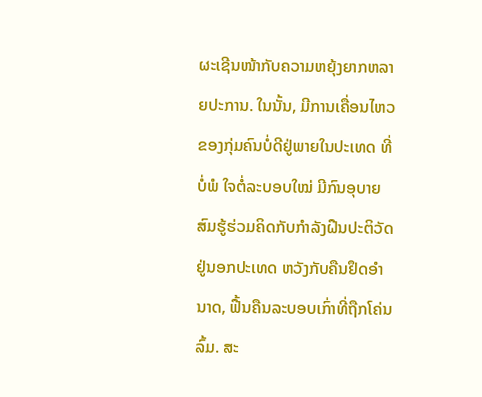ຜະເຊີນໜ້າກັບຄວາມຫຍຸ້ງຍາກຫລາຍປະການ. ໃນນັ້ນ, ມີການເຄື່ອນໄຫວຂອງກຸ່ມຄົນບໍ່ດີຢູ່ພາຍໃນປະເທດ ທີ່ບໍ່ພໍ ໃຈຕໍ່ລະບອບໃໝ່ ມີກົນອຸບາຍສົມຮູ້ຮ່ວມຄິດກັບກຳລັງຝືນປະຕິວັດ ຢູ່ນອກປະເທດ ຫວັງກັບຄືນຢຶດອຳນາດ, ຟື້ນຄືນລະບອບເກົ່າທີ່ຖືກໂຄ່ນລົ້ມ. ສະ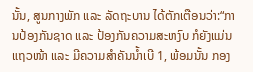ນັ້ນ, ສູນກາງພັກ ແລະ ລັດຖະບານ ໄດ້ຕັກເຕືອນວ່າ:“ການປ້ອງກັນຊາດ ແລະ ປ້ອງກັນຄວາມສະຫງົບ ກໍຍັງແມ່ນແຖວໜ້າ ແລະ ມີຄວາມສຳຄັນນໍ້າເບີ 1, ພ້ອມນັ້ນ ກອງ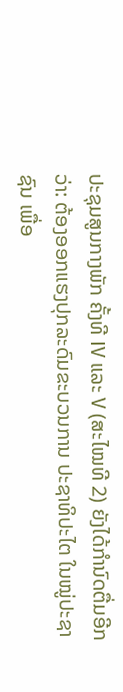ປະຊຸມສູນກາງພັກ ຄັ້ງທີ IV ແລະ V (ສະໄໝທີ 2) ຍັງໄດ້ກໍານົດຕື່ມອີກວ່າ: ຕ້ອງອອກແຮງປຸກລະດົມຂະບວນການ ປະຊາທິປະໄຕ ໃນໝູ່ປະຊາຊົນ ເພື່ອ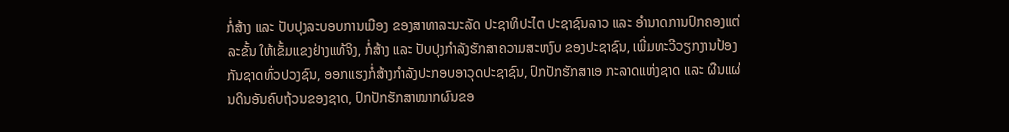ກໍ່ສ້າງ ແລະ ປັບປຸງລະບອບການເມືອງ ຂອງສາທາລະນະລັດ ປະຊາທິປະໄຕ ປະຊາຊົນລາວ ແລະ ອຳນາດການປົກຄອງແຕ່ລະຂັ້ນ ໃຫ້ເຂັ້ມແຂງຢ່າງແທ້ຈິງ, ກໍ່ສ້າງ ແລະ ປັບປຸງກໍາລັງຮັກສາຄວາມສະຫງົບ ຂອງປະຊາຊົນ, ເພີ່ມທະວີວຽກງານປ້ອງກັນຊາດທົ່ວປວງຊົນ, ອອກແຮງກໍ່ສ້າງກຳລັງປະກອບອາວຸດປະຊາຊົນ, ປົກປັກຮັກສາເອ ກະລາດແຫ່ງຊາດ ແລະ ຜືນແຜ່ນດິນອັນຄົບຖ້ວນຂອງຊາດ, ປົກປັກຮັກສາໝາກຜົນຂອ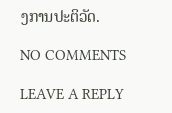ງການປະຕິວັດ.

NO COMMENTS

LEAVE A REPLY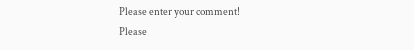Please enter your comment!
Please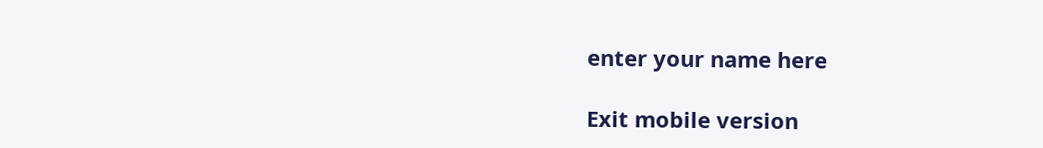enter your name here

Exit mobile version